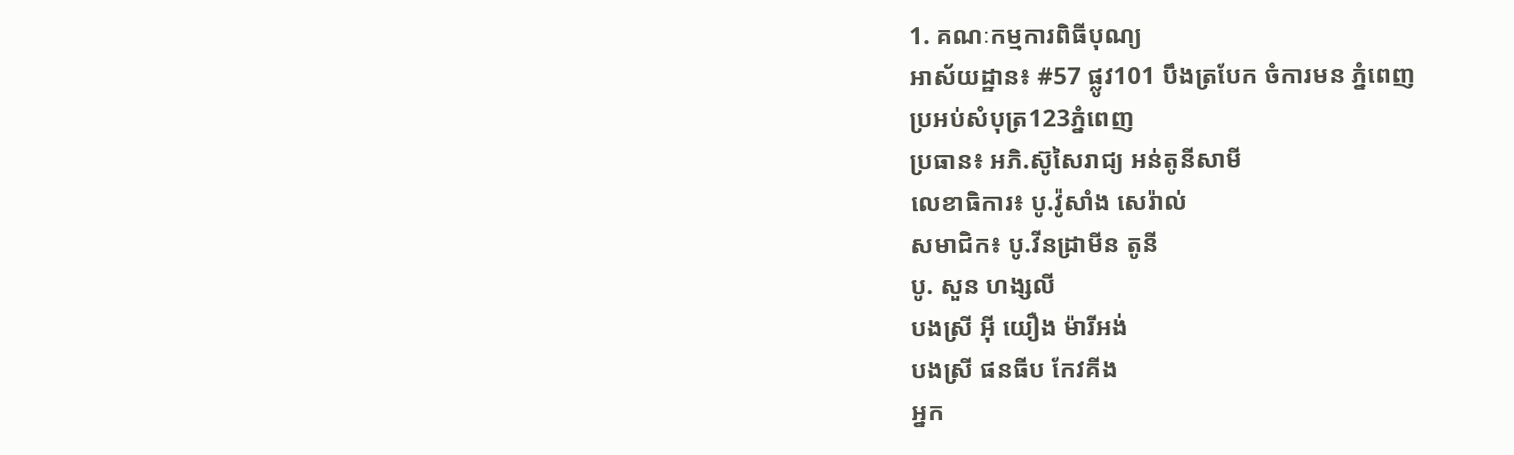1. គណៈកម្មការពិធីបុណ្យ
អាស័យដ្ឋាន៖ #57 ផ្លូវ101 បឹងត្របែក ចំការមន ភ្នំពេញ
ប្រអប់សំបុត្រ123ភ្នំពេញ
ប្រធាន៖ អភិ.ស៊ូសៃរាជ្យ អន់តូនីសាមី
លេខាធិការ៖ បូ.វ៉ូសាំង សេរ៉ាល់
សមាជិក៖ បូ.វីនដ្រាមីន តូនី
បូ. សួន ហង្សលី
បងស្រី អ៊ី យឿង ម៉ារីអង់
បងស្រី ផនធីប កែវគីង
អ្នក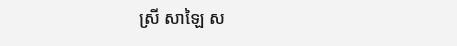ស្រី សាឡៃ ស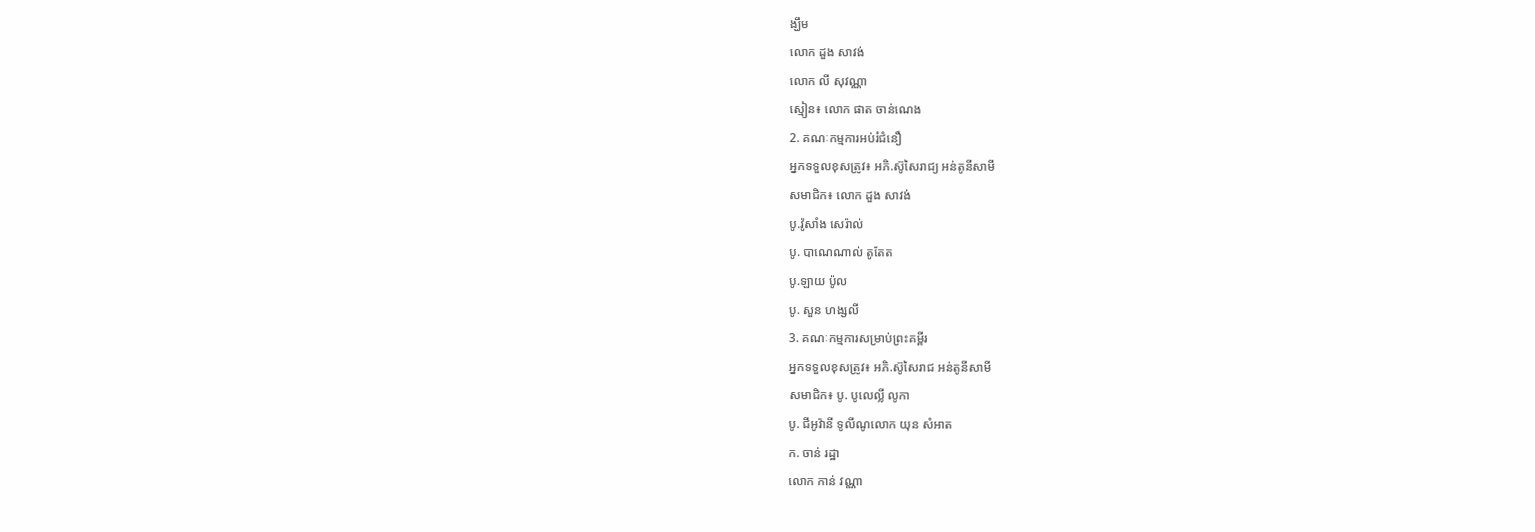ង្ឃឹម
លោក ដួង សាវង់
លោក លី សុវណ្ណា
ស្មៀន៖ លោក ផាត ចាន់ណេង
2. គណៈកម្មការអប់រំជំនឿ
អ្នកទទួលខុសត្រូវ៖ អភិ.ស៊ូសៃរាជ្យ អន់តូនីសាមី
សមាជិក៖ លោក ដួង សាវង់
បូ.វ៉ូសាំង សេរ៉ាល់
បូ. បាណេណាល់ តូតែត
បូ.ឡាយ ប៉ូល
បូ. សួន ហង្សលី
3. គណៈកម្មការសម្រាប់ព្រះគម្ពីរ
អ្នកទទួលខុសត្រូវ៖ អភិ.ស៊ូសៃរាជ អន់តូនីសាមី
សមាជិក៖ បូ. បូលេល្លី លូកា
បូ. ជីអូវ៉ានី ទូលីណូលោក យុន សំអាត
ក. ចាន់ រដ្ឋា
លោក កាន់ វណ្ណា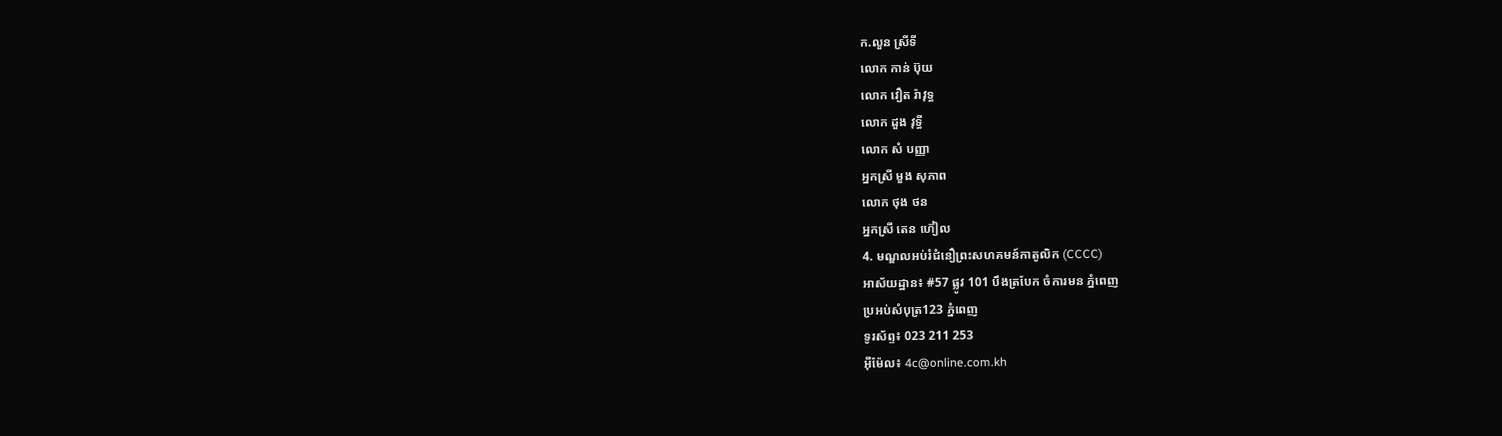ក.លួន ស្រីទី
លោក កាន់ ប៊ុយ
លោក វឿត រ៉ាវុទ្ធ
លោក ដួង វុទ្ធី
លោក សំ បញ្ញា
អ្នកស្រី មួង សុភាព
លោក ថុង ថន
អ្នកស្រី តេន ហ៊ៀល
4. មណ្ឌលអប់រំជំនឿព្រះសហគមន៍កាតូលិក (CCCC)
អាស័យដ្ឋាន៖ #57 ផ្លូវ 101 បឹងត្របែក ចំការមន ភ្នំពេញ
ប្រអប់សំបុត្រ123 ភ្នំពេញ
ទូរស័ព្ទ៖ 023 211 253
អ៊ីម៉ែល៖ 4c@online.com.kh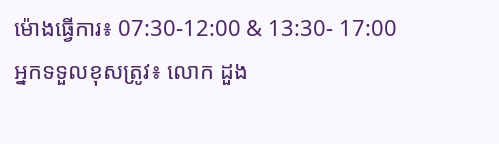ម៉ោងធ្វើការ៖ 07:30-12:00 & 13:30- 17:00
អ្នកទទួលខុសត្រូវ៖ លោក ដួង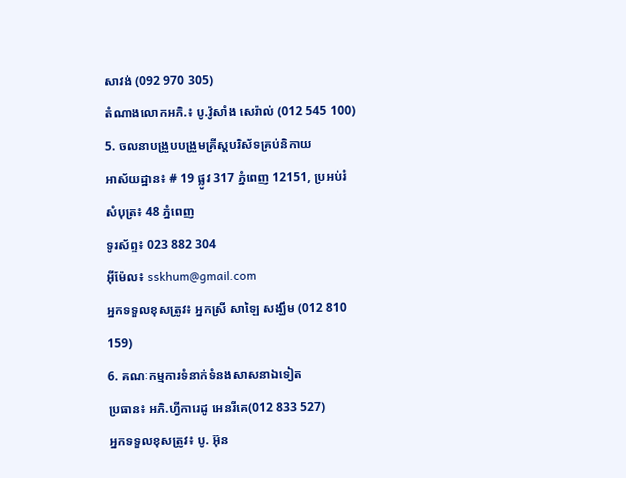សាវង់ (092 970 305)
តំណាងលោកអភិ.៖ បូ.វ៉ូសាំង សេរ៉ាល់ (012 545 100)
5. ចលនាបង្រួបបង្រួមគ្រីស្តបរិស័ទគ្រប់និកាយ
អាស័យដ្ឋាន៖ # 19 ផ្លូវ 317 ភ្នំពេញ 12151, ប្រអប់រំសំបុត្រ៖ 48 ភ្នំពេញ
ទូរស័ព្ទ៖ 023 882 304
អ៊ីម៉ែល៖ sskhum@gmail.com
អ្នកទទួលខុសត្រូវ៖ អ្នកស្រី សាឡៃ សង្ឃឹម (012 810 159)
6. គណៈកម្មការទំនាក់ទំនងសាសនាឯទៀត
ប្រធាន៖ អភិ.ហ្វីការេដូ អេនរីគេ(012 833 527)
អ្នកទទួលខុសត្រូវ៖ បូ. អ៊ុន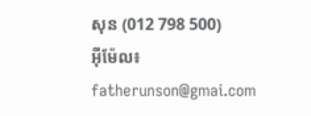សុន (012 798 500)
អ៊ីម៉ែល៖ fatherunson@gmai.com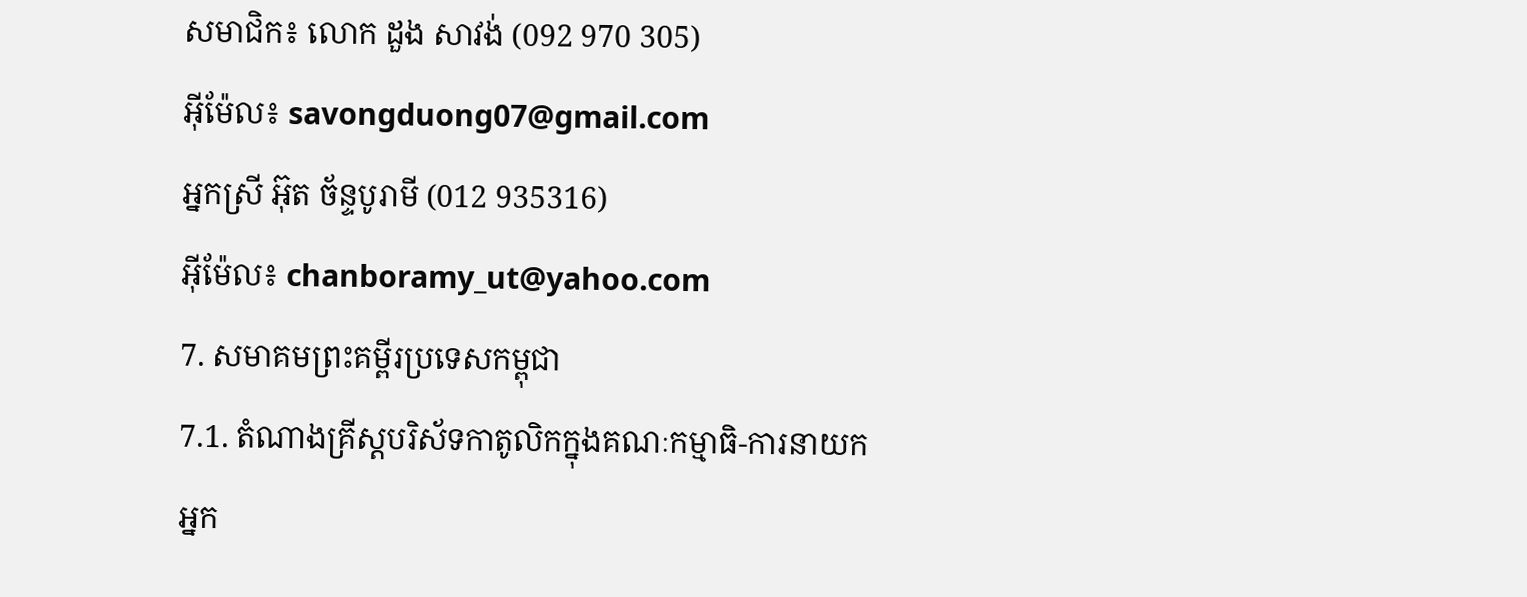សមាជិក៖ លោក ដួង សាវង់ (092 970 305)
អ៊ីម៉ែល៖ savongduong07@gmail.com
អ្នកស្រី អ៊ុត ច័ន្ទបូរាមី (012 935316)
អ៊ីម៉ែល៖ chanboramy_ut@yahoo.com
7. សមាគមព្រះគម្ពីរប្រទេសកម្ពុជា
7.1. តំណាងគ្រីស្តបរិស័ទកាតូលិកក្នុងគណៈកម្មាធិ-ការនាយក
អ្នក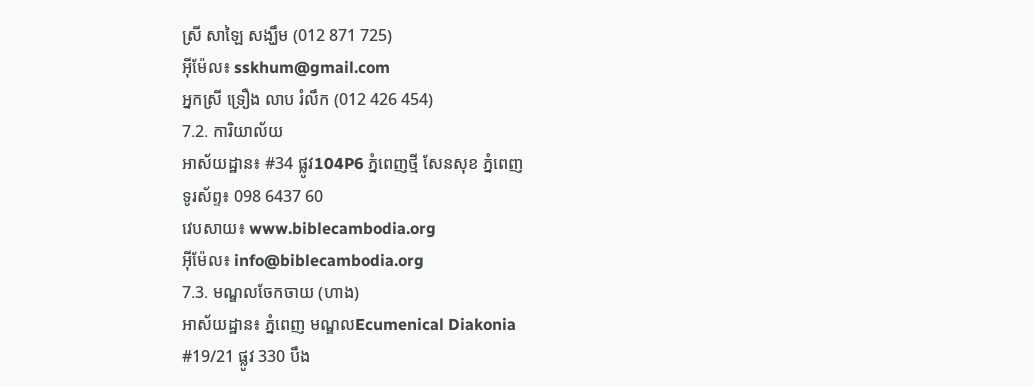ស្រី សាឡៃ សង្ឃឹម (012 871 725)
អ៊ីម៉ែល៖ sskhum@gmail.com
អ្នកស្រី ទ្រឿង លាប រំលឹក (012 426 454)
7.2. ការិយាល័យ
អាស័យដ្ឋាន៖ #34 ផ្លូវ104P6 ភ្នំពេញថ្មី សែនសុខ ភ្នំពេញ
ទូរស័ព្ទ៖ 098 6437 60
វេបសាយ៖ www.biblecambodia.org
អ៊ីម៉ែល៖ info@biblecambodia.org
7.3. មណ្ឌលចែកចាយ (ហាង)
អាស័យដ្ឋាន៖ ភ្នំពេញ មណ្ឌលEcumenical Diakonia
#19/21 ផ្លូវ 330 បឹង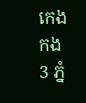កេងកង 3 ភ្នំ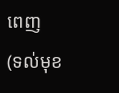ពេញ
(ទល់មុខ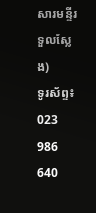សារមន្ទីរទួលស្លែង)
ទូរស័ព្ទ៖ 023 986 640